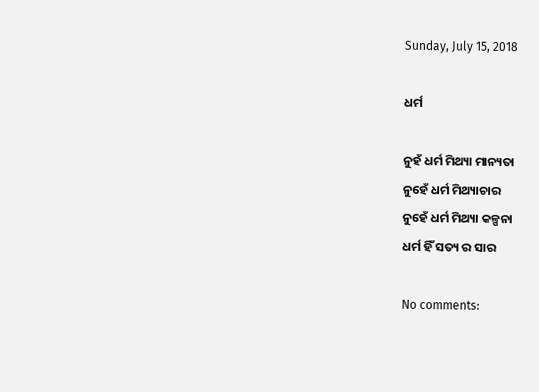Sunday, July 15, 2018

ଧର୍ମ

ନୁହଁ ଧର୍ମ ମିଥ୍ୟା ମାନ୍ୟତା
ନୁହେଁ ଧର୍ମ ମିଥ୍ୟାଚାର
ନୁହେଁ ଧର୍ମ ମିଥ୍ୟା କଳ୍ପନା
ଧର୍ମ ହିଁ ସତ୍ୟ ର ସାର

No comments: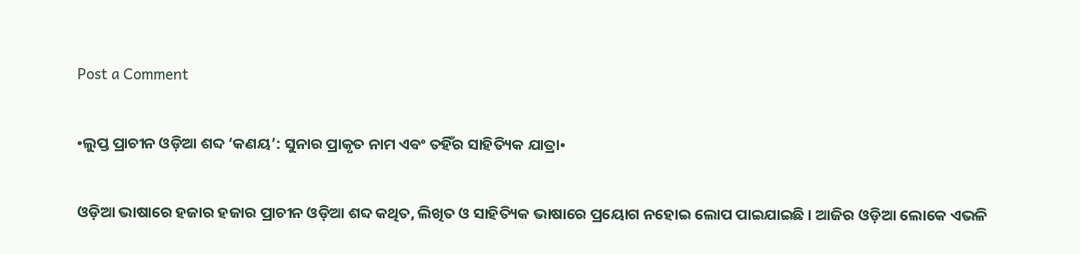Post a Comment

•ଲୁପ୍ତ ପ୍ରାଚୀନ ଓଡ଼ିଆ ଶବ୍ଦ ‘କଣୟ’: ସୁନାର ପ୍ରାକୃତ ନାମ ଏଵଂ ତହିଁର ସାହିତ୍ୟିକ ଯାତ୍ରା•

ଓଡ଼ିଆ ଭାଷାରେ ହଜାର ହଜାର ପ୍ରାଚୀନ ଓଡ଼ିଆ ଶବ୍ଦ କଥିତ, ଲିଖିତ ଓ ସାହିତ୍ୟିକ ଭାଷାରେ ପ୍ରୟୋଗ ନହୋଇ ଲୋପ ପାଇଯାଇଛି ।‌ ଆଜିର ଓଡ଼ିଆ ଲୋକେ ଏଭଳି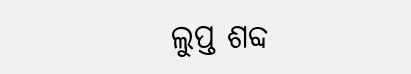ଲୁପ୍ତ ଶବ୍ଦ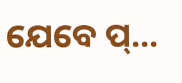ଯେବେ ପ୍...